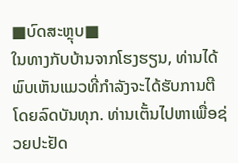■ບົດສະຫຼຸບ■
ໃນທາງກັບບ້ານຈາກໂຮງຮຽນ, ທ່ານໄດ້ພົບເຫັນແມວທີ່ກໍາລັງຈະໄດ້ຮັບການຕີໂດຍລົດບັນທຸກ. ທ່ານເຕັ້ນໄປຫາເພື່ອຊ່ວຍປະຢັດ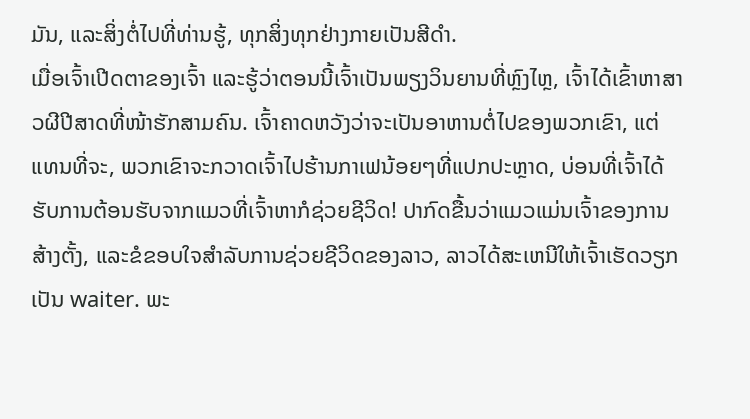ມັນ, ແລະສິ່ງຕໍ່ໄປທີ່ທ່ານຮູ້, ທຸກສິ່ງທຸກຢ່າງກາຍເປັນສີດໍາ.
ເມື່ອເຈົ້າເປີດຕາຂອງເຈົ້າ ແລະຮູ້ວ່າຕອນນີ້ເຈົ້າເປັນພຽງວິນຍານທີ່ຫຼົງໄຫຼ, ເຈົ້າໄດ້ເຂົ້າຫາສາວຜີປີສາດທີ່ໜ້າຮັກສາມຄົນ. ເຈົ້າຄາດຫວັງວ່າຈະເປັນອາຫານຕໍ່ໄປຂອງພວກເຂົາ, ແຕ່ແທນທີ່ຈະ, ພວກເຂົາຈະກວາດເຈົ້າໄປຮ້ານກາເຟນ້ອຍໆທີ່ແປກປະຫຼາດ, ບ່ອນທີ່ເຈົ້າໄດ້ຮັບການຕ້ອນຮັບຈາກແມວທີ່ເຈົ້າຫາກໍຊ່ວຍຊີວິດ! ປາກົດຂື້ນວ່າແມວແມ່ນເຈົ້າຂອງການສ້າງຕັ້ງ, ແລະຂໍຂອບໃຈສໍາລັບການຊ່ວຍຊີວິດຂອງລາວ, ລາວໄດ້ສະເຫນີໃຫ້ເຈົ້າເຮັດວຽກເປັນ waiter. ພະ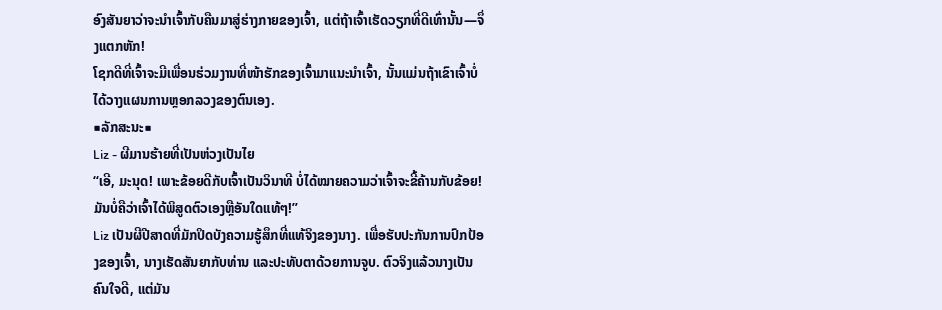ອົງສັນຍາວ່າຈະນຳເຈົ້າກັບຄືນມາສູ່ຮ່າງກາຍຂອງເຈົ້າ, ແຕ່ຖ້າເຈົ້າເຮັດວຽກທີ່ດີເທົ່ານັ້ນ—ຈຶ່ງແຕກຫັກ!
ໂຊກດີທີ່ເຈົ້າຈະມີເພື່ອນຮ່ວມງານທີ່ໜ້າຮັກຂອງເຈົ້າມາແນະນຳເຈົ້າ, ນັ້ນແມ່ນຖ້າເຂົາເຈົ້າບໍ່ໄດ້ວາງແຜນການຫຼອກລວງຂອງຕົນເອງ.
■ລັກສະນະ■
Liz - ຜີມານຮ້າຍທີ່ເປັນຫ່ວງເປັນໄຍ
“ເອີ, ມະນຸດ! ເພາະຂ້ອຍດີກັບເຈົ້າເປັນວິນາທີ ບໍ່ໄດ້ໝາຍຄວາມວ່າເຈົ້າຈະຂີ້ຄ້ານກັບຂ້ອຍ! ມັນບໍ່ຄືວ່າເຈົ້າໄດ້ພິສູດຕົວເອງຫຼືອັນໃດແທ້ໆ!”
Liz ເປັນຜີປີສາດທີ່ມັກປິດບັງຄວາມຮູ້ສຶກທີ່ແທ້ຈິງຂອງນາງ. ເພື່ອຮັບປະກັນການປົກປ້ອງຂອງເຈົ້າ, ນາງເຮັດສັນຍາກັບທ່ານ ແລະປະທັບຕາດ້ວຍການຈູບ. ຕົວຈິງແລ້ວນາງເປັນຄົນໃຈດີ, ແຕ່ມັນ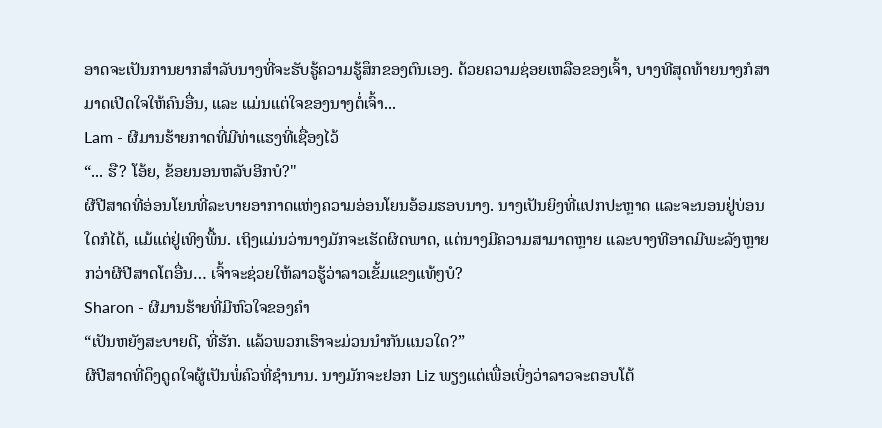ອາດຈະເປັນການຍາກສໍາລັບນາງທີ່ຈະຮັບຮູ້ຄວາມຮູ້ສຶກຂອງຕົນເອງ. ດ້ວຍຄວາມຊ່ອຍເຫລືອຂອງເຈົ້າ, ບາງທີສຸດທ້າຍນາງກໍສາມາດເປີດໃຈໃຫ້ຄົນອື່ນ, ແລະ ແມ່ນແຕ່ໃຈຂອງນາງຕໍ່ເຈົ້າ...
Lam - ຜີມານຮ້າຍກາດທີ່ມີທ່າແຮງທີ່ເຊື່ອງໄວ້
“... ຮື? ໂອ້ຍ, ຂ້ອຍນອນຫລັບອີກບໍ?"
ຜີປີສາດທີ່ອ່ອນໂຍນທີ່ລະບາຍອາກາດແຫ່ງຄວາມອ່ອນໂຍນອ້ອມຮອບນາງ. ນາງເປັນຍິງທີ່ແປກປະຫຼາດ ແລະຈະນອນຢູ່ບ່ອນໃດກໍໄດ້, ແມ້ແຕ່ຢູ່ເທິງພື້ນ. ເຖິງແມ່ນວ່ານາງມັກຈະເຮັດຜິດພາດ, ແຕ່ນາງມີຄວາມສາມາດຫຼາຍ ແລະບາງທີອາດມີພະລັງຫຼາຍກວ່າຜີປີສາດໂຕອື່ນ… ເຈົ້າຈະຊ່ວຍໃຫ້ລາວຮູ້ວ່າລາວເຂັ້ມແຂງແທ້ໆບໍ?
Sharon - ຜີມານຮ້າຍທີ່ມີຫົວໃຈຂອງຄໍາ
“ເປັນຫຍັງສະບາຍດີ, ທີ່ຮັກ. ແລ້ວພວກເຮົາຈະມ່ວນນຳກັນແນວໃດ?”
ຜີປີສາດທີ່ດຶງດູດໃຈຜູ້ເປັນພໍ່ຄົວທີ່ຊຳນານ. ນາງມັກຈະຢອກ Liz ພຽງແຕ່ເພື່ອເບິ່ງວ່າລາວຈະຕອບໂຕ້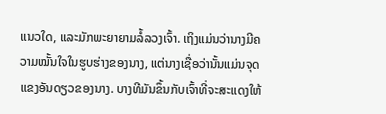ແນວໃດ, ແລະມັກພະຍາຍາມລໍ້ລວງເຈົ້າ. ເຖິງແມ່ນວ່ານາງມີຄວາມໝັ້ນໃຈໃນຮູບຮ່າງຂອງນາງ, ແຕ່ນາງເຊື່ອວ່ານັ້ນແມ່ນຈຸດແຂງອັນດຽວຂອງນາງ. ບາງທີມັນຂຶ້ນກັບເຈົ້າທີ່ຈະສະແດງໃຫ້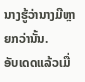ນາງຮູ້ວ່ານາງມີຫຼາຍກວ່ານັ້ນ.
ອັບເດດແລ້ວເມື່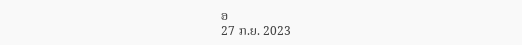ອ
27 ກ.ຍ. 2023